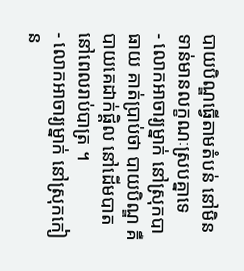បាយបិណ្ឌធ្វើតាមតំបន់ នៅមិនទាន់មានលក្ខណៈស្របគ្នាទេ
- លោកអាចារ្យម្នាក់ នៅស្រុកបាធាយ គាត់ប្រាប់ថា បាយបិណ្ឌ គឺបាយគេដាក់ផ្តិល នៅដើមបាត នៅពេលរាប់បាត្រ ។
- លោកអាចារ្យម្នាក់ នៅស្រុកកៀន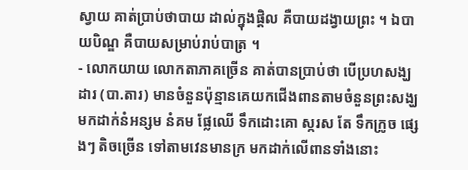ស្វាយ គាត់ប្រាប់ថាបាយ ដាល់ក្នុងផ្តិល គឺបាយដង្វាយព្រះ ។ ឯបាយបិណ្ឌ គឺបាយសម្រាប់រាប់បាត្រ ។
- លោកយាយ លោកតាភាគច្រើន គាត់បានប្រាប់ថា បើប្រហសង្ឃដារ (បា.តារ) មានចំនួនប៉ុន្មានគេយកជើងពានតាមចំនួនព្រះសង្ឃ មកដាក់នំអន្សម នំគម ផ្លែឈើ ទឹកដោះគោ ស្ករស តែ ទឹកក្រូច ផ្សេងៗ តិចច្រើន ទៅតាមវេនមានក្រ មកដាក់លើពានទាំងនោះ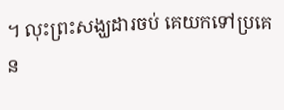។ លុះព្រះសង្ឃដារចប់ គេយកទៅប្រគេន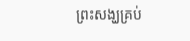ព្រះសង្ឃគ្រប់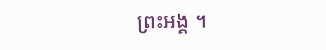ព្រះអង្គ ។